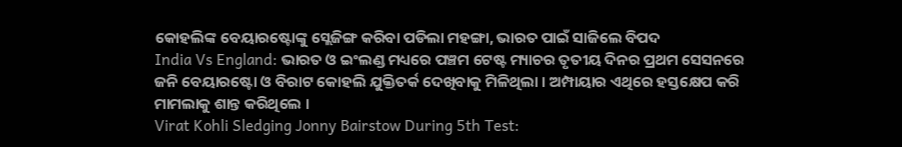କୋହଲିଙ୍କ ବେୟାରଷ୍ଟୋଙ୍କୁ ସ୍ଲେଜିଙ୍ଗ କରିବା ପଡିଲା ମହଙ୍ଗା, ଭାରତ ପାଇଁ ସାଜିଲେ ବିପଦ
India Vs England: ଭାରତ ଓ ଇଂଲଣ୍ଡ ମଧ୍ୟରେ ପଞ୍ଚମ ଟେଷ୍ଟ ମ୍ୟାଚର ତୃତୀୟ ଦିନର ପ୍ରଥମ ସେସନରେ ଜନି ବେୟାରଷ୍ଟୋ ଓ ବିରାଟ କୋହଲି ଯୁକ୍ତିତର୍କ ଦେଖିବାକୁ ମିଳିଥିଲା । ଅମ୍ପାୟାର ଏଥିରେ ହସ୍ତକ୍ଷେପ କରି ମାମଲାକୁ ଶାନ୍ତ କରିଥିଲେ ।
Virat Kohli Sledging Jonny Bairstow During 5th Test: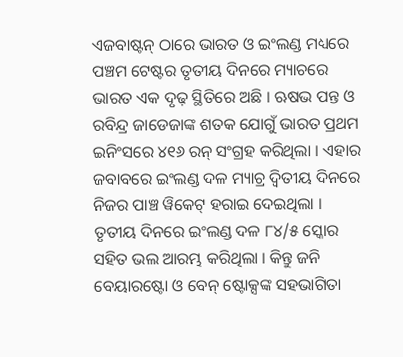ଏଜବାଷ୍ଟନ୍ ଠାରେ ଭାରତ ଓ ଇଂଲଣ୍ଡ ମଧ୍ୟରେ ପଞ୍ଚମ ଟେଷ୍ଟର ତୃତୀୟ ଦିନରେ ମ୍ୟାଚରେ ଭାରତ ଏକ ଦୃଢ଼ ସ୍ଥିତିରେ ଅଛି । ଋଷଭ ପନ୍ତ ଓ ରବିନ୍ଦ୍ର ଜାଡେଜାଙ୍କ ଶତକ ଯୋଗୁଁ ଭାରତ ପ୍ରଥମ ଇନିଂସରେ ୪୧୬ ରନ୍ ସଂଗ୍ରହ କରିଥିଲା । ଏହାର ଜବାବରେ ଇଂଲଣ୍ଡ ଦଳ ମ୍ୟାଚ୍ର ଦ୍ୱିତୀୟ ଦିନରେ ନିଜର ପାଞ୍ଚ ୱିକେଟ୍ ହରାଇ ଦେଇଥିଲା । ତୃତୀୟ ଦିନରେ ଇଂଲଣ୍ଡ ଦଳ ୮୪/୫ ସ୍କୋର ସହିତ ଭଲ ଆରମ୍ଭ କରିଥିଲା । କିନ୍ତୁ ଜନି ବେୟାରଷ୍ଟୋ ଓ ବେନ୍ ଷ୍ଟୋକ୍ସଙ୍କ ସହଭାଗିତା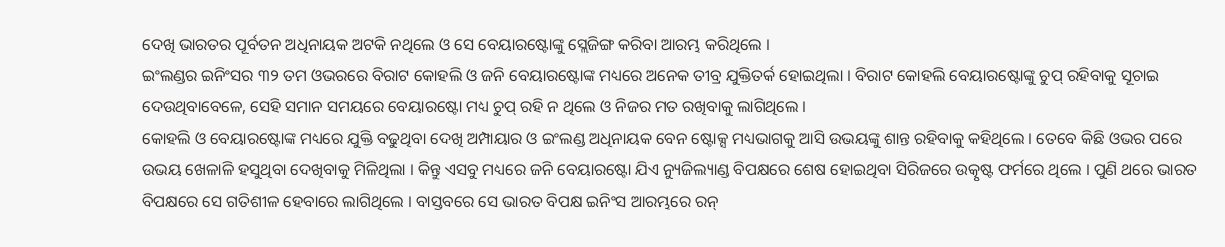ଦେଖି ଭାରତର ପୂର୍ବତନ ଅଧିନାୟକ ଅଟକି ନଥିଲେ ଓ ସେ ବେୟାରଷ୍ଟୋଙ୍କୁ ସ୍ଲେଜିଙ୍ଗ କରିବା ଆରମ୍ଭ କରିଥିଲେ ।
ଇଂଲଣ୍ଡର ଇନିଂସର ୩୨ ତମ ଓଭରରେ ବିରାଟ କୋହଲି ଓ ଜନି ବେୟାରଷ୍ଟୋଙ୍କ ମଧ୍ୟରେ ଅନେକ ତୀବ୍ର ଯୁକ୍ତିତର୍କ ହୋଇଥିଲା । ବିରାଟ କୋହଲି ବେୟାରଷ୍ଟୋଙ୍କୁ ଚୁପ୍ ରହିବାକୁ ସୂଚାଇ ଦେଉଥିବାବେଳେ, ସେହି ସମାନ ସମୟରେ ବେୟାରଷ୍ଟୋ ମଧ୍ୟ ଚୁପ୍ ରହି ନ ଥିଲେ ଓ ନିଜର ମତ ରଖିବାକୁ ଲାଗିଥିଲେ ।
କୋହଲି ଓ ବେୟାରଷ୍ଟୋଙ୍କ ମଧ୍ୟରେ ଯୁକ୍ତି ବଢୁଥିବା ଦେଖି ଅମ୍ପାୟାର ଓ ଇଂଲଣ୍ଡ ଅଧିନାୟକ ବେନ ଷ୍ଟୋକ୍ସ ମଧ୍ୟଭାଗକୁ ଆସି ଉଭୟଙ୍କୁ ଶାନ୍ତ ରହିବାକୁ କହିଥିଲେ । ତେବେ କିଛି ଓଭର ପରେ ଉଭୟ ଖେଳାଳି ହସୁଥିବା ଦେଖିବାକୁ ମିଳିଥିଲା । କିନ୍ତୁ ଏସବୁ ମଧ୍ୟରେ ଜନି ବେୟାରଷ୍ଟୋ ଯିଏ ନ୍ୟୁଜିଲ୍ୟାଣ୍ଡ ବିପକ୍ଷରେ ଶେଷ ହୋଇଥିବା ସିରିଜରେ ଉତ୍କୃଷ୍ଟ ଫର୍ମରେ ଥିଲେ । ପୁଣି ଥରେ ଭାରତ ବିପକ୍ଷରେ ସେ ଗତିଶୀଳ ହେବାରେ ଲାଗିଥିଲେ । ବାସ୍ତବରେ ସେ ଭାରତ ବିପକ୍ଷ ଇନିଂସ ଆରମ୍ଭରେ ରନ୍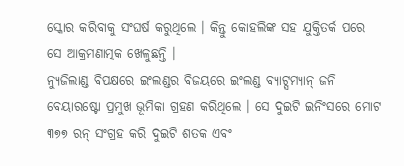ସ୍କୋର କରିବାକୁ ସଂଘର୍ଷ କରୁଥିଲେ । କିନ୍ତୁ କୋହଲିଙ୍କ ସହ ଯୁକ୍ତିତର୍କ ପରେ ସେ ଆକ୍ରମଣାତ୍ମକ ଖେଳୁଛନ୍ତି ।
ନ୍ୟୁଜିଲାଣ୍ଡ ବିପକ୍ଷରେ ଇଂଲଣ୍ଡର ବିଜୟରେ ଇଂଲଣ୍ଡ ବ୍ୟାଟ୍ସମ୍ୟାନ୍ ଜନି ବେୟାରଷ୍ଟୋ ପ୍ରମୁଖ ଭୂମିକା ଗ୍ରହଣ କରିଥିଲେ । ସେ ଦୁଇଟି ଇନିଂସରେ ମୋଟ ୩୭୭ ରନ୍ ସଂଗ୍ରହ କରି ଦୁଇଟି ଶତକ ଏବଂ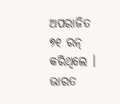ଅପରାଜିତ ୭୧ ରନ୍ କରିଥିଲେ । ଭାରତ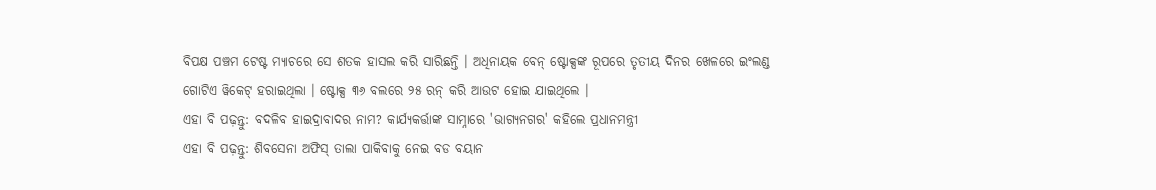ବିପକ୍ଷ ପଞ୍ଚମ ଟେଷ୍ଟ ମ୍ୟାଚରେ ସେ ଶତକ ହାସଲ କରି ସାରିଛନ୍ତି । ଅଧିନାୟକ ବେନ୍ ଷ୍ଟୋକ୍ସଙ୍କ ରୂପରେ ତୃତୀୟ ଦିନର ଖେଳରେ ଇଂଲଣ୍ଡ ଗୋଟିଏ ୱିକେଟ୍ ହରାଇଥିଲା । ଷ୍ଟୋକ୍ସ ୩୬ ବଲରେ ୨୫ ରନ୍ କରି ଆଉଟ ହୋଇ ଯାଇଥିଲେ ।
ଏହା ବି ପଢ଼ନ୍ତୁ: ବଦଳିବ ହାଇଦ୍ରାବାଦର ନାମ? କାର୍ଯ୍ୟକର୍ତ୍ତାଙ୍କ ସାମ୍ନାରେ 'ଭାଗ୍ୟନଗର' କହିଲେ ପ୍ରଧାନମନ୍ତ୍ରୀ
ଏହା ବି ପଢ଼ନ୍ତୁ: ଶିବସେନା ଅଫିସ୍ ତାଲା ପାକିବାକୁ ନେଇ ବଡ ବୟାନ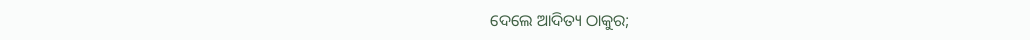ଦେଲେ ଆଦିତ୍ୟ ଠାକୁର;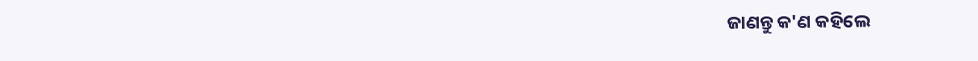ଜାଣନ୍ତୁ କ'ଣ କହିଲେ